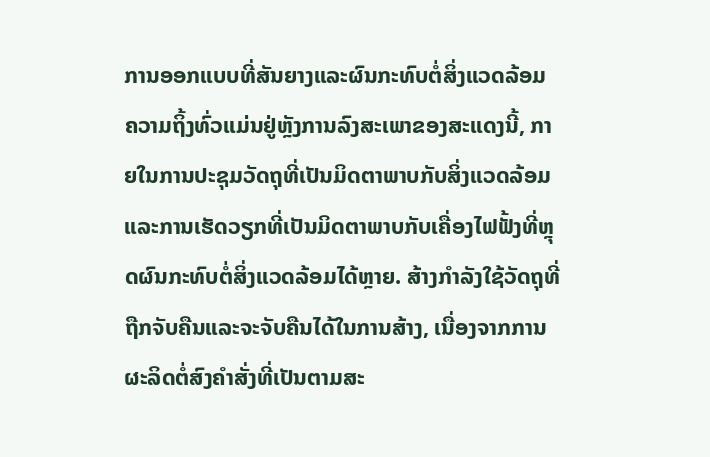ການອອກແບບທີ່ສັນຍາງແລະຜົນກະທົບຕໍ່ສິ່ງແວດລ້ອມ
ຄວາມຖິ້ງທົ່ວແມ່ນຢູ່ຫຼັງການລົງສະເພາຂອງສະແດງນີ້, ກາຍໃນການປະຊຸມວັດຖຸທີ່ເປັນມິດຕາພາບກັບສິ່ງແວດລ້ອມແລະການເຮັດວຽກທີ່ເປັນມິດຕາພາບກັບເຄື່ອງໄຟຟັ້ງທີ່ຫຼຸດຜົນກະທົບຕໍ່ສິ່ງແວດລ້ອມໄດ້ຫຼາຍ. ສ້າງກໍາລັງໃຊ້ວັດຖຸທີ່ຖືກຈັບຄືນແລະຈະຈັບຄືນໄດ້ໃນການສ້າງ, ເນື່ອງຈາກການຜະລິດຕໍ່ສົງຄຳສັ່ງທີ່ເປັນຕາມສະ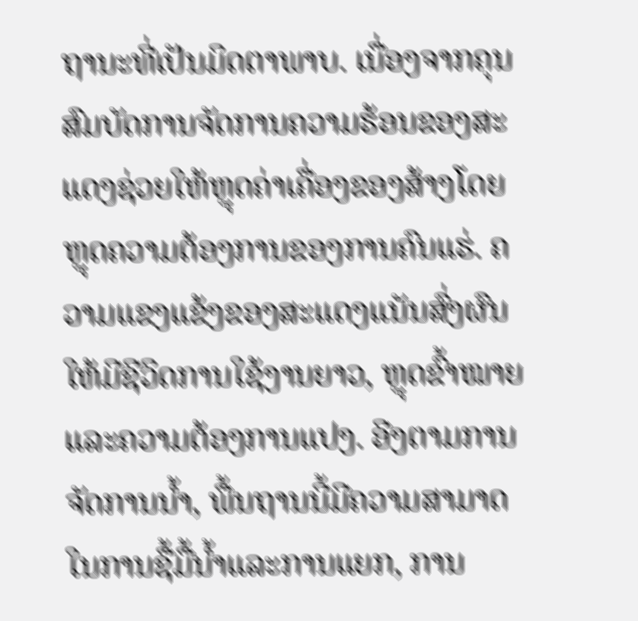ຖານະທີ່ເປັນມິດຕາພາບ. ເນື່ອງຈາກຄຸນສົມບັດການຈັດການຄວາມຮ້ອນຂອງສະແດງຊ່ວຍໃຫ້ຫຼຸດຄ່າເຄື່ອງຂອງສ້າງໂດຍຫຼຸດຄວາມຕ້ອງການຂອງການຄົນແຮ່. ຄວາມແຂງແຂ້ງຂອງສະແດງແນັນສົ່ງຜົນໃຫ້ມີຊີວິດການໃຊ້ງານຍາວ, ຫຼຸດຂົ້າໝາຍແລະຄວາມຕ້ອງການແປງ. ອີງຕາມການຈັດການນ້ຳ, ພື້ນຖານນີ້ມີຄວາມສາມາດໃນການຊື້ມື້ນ້ຳແລະການແຍກ, ການ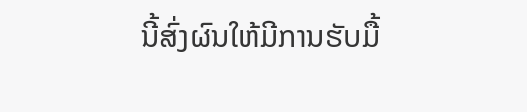ນີ້ສົ່ງຜົນໃຫ້ມີການຮັບມື້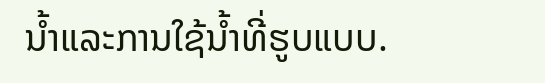ນ້ຳແລະການໃຊ້ນ້ຳທີ່ຮູບແບບ.